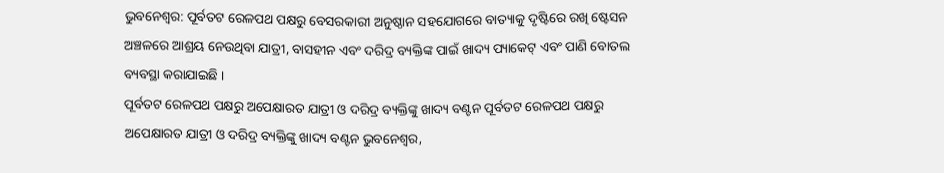ଭୁବନେଶ୍ୱର: ପୂର୍ବତଟ ରେଳପଥ ପକ୍ଷରୁ ବେସରକାରୀ ଅନୁଷ୍ଠାନ ସହଯୋଗରେ ବାତ୍ୟାକୁ ଦୃଷ୍ଟିରେ ରଖି ଷ୍ଟେସନ ଅଞ୍ଚଳରେ ଆଶ୍ରୟ ନେଉଥିବା ଯାତ୍ରୀ, ବାସହୀନ ଏବଂ ଦରିଦ୍ର ବ୍ୟକ୍ତିଙ୍କ ପାଇଁ ଖାଦ୍ୟ ପ୍ୟାକେଟ୍ ଏବଂ ପାଣି ବୋତଲ ବ୍ୟବସ୍ଥା କରାଯାଇଛି ।
ପୂର୍ବତଟ ରେଳପଥ ପକ୍ଷରୁ ଅପେକ୍ଷାରତ ଯାତ୍ରୀ ଓ ଦରିଦ୍ର ବ୍ୟକ୍ତିଙ୍କୁ ଖାଦ୍ୟ ବଣ୍ଟନ ପୂର୍ବତଟ ରେଳପଥ ପକ୍ଷରୁ ଅପେକ୍ଷାରତ ଯାତ୍ରୀ ଓ ଦରିଦ୍ର ବ୍ୟକ୍ତିଙ୍କୁ ଖାଦ୍ୟ ବଣ୍ଟନ ଭୁବନେଶ୍ୱର,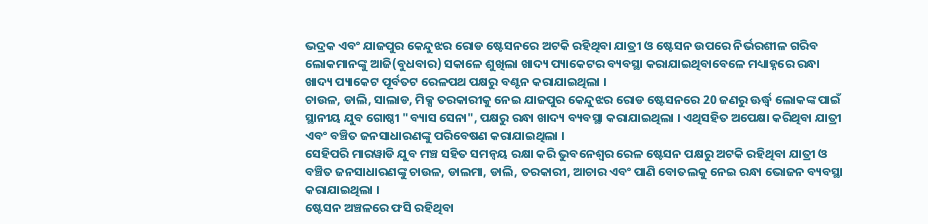ଭଦ୍ରକ ଏବଂ ଯାଜପୁର କେନ୍ଦୁଝର ରୋଡ ଷ୍ଟେସନରେ ଅଟକି ରହିଥିବା ଯାତ୍ରୀ ଓ ଷ୍ଟେସନ ଉପରେ ନିର୍ଭରଶୀଳ ଗରିବ ଲୋକମାନଙ୍କୁ ଆଜି(ବୁଧବାର) ସକାଳେ ଶୁଖିଲା ଖାଦ୍ୟ ପ୍ୟାକେଟର ବ୍ୟବସ୍ଥା କରାଯାଇଥିବାବେଳେ ମଧ୍ୟାହ୍ନରେ ରନ୍ଧା ଖାଦ୍ୟ ପ୍ୟାକେଟ ପୂର୍ବତଟ ରେଳପଥ ପକ୍ଷରୁ ବଣ୍ଟନ କରାଯାଇଥିଲା ।
ଚାଉଳ, ଡାଲି, ସାଲାଡ, ମିକ୍ସ ତରକାରୀକୁ ନେଇ ଯାଜପୁର କେନ୍ଦୁଝର ରୋଡ ଷ୍ଟେସନରେ 20 ଜଣରୁ ଊର୍ଦ୍ଧ୍ବ ଲୋକଙ୍କ ପାଇଁ ସ୍ଥାନୀୟ ଯୁବ ଗୋଷ୍ଠୀ "ବ୍ୟାସ ସେନା", ପକ୍ଷରୁ ରନ୍ଧା ଖାଦ୍ୟ ବ୍ୟବସ୍ଥା କରାଯାଇଥିଲା । ଏଥିସହିତ ଅପେକ୍ଷା କରିଥିବା ଯାତ୍ରୀ ଏବଂ ବଞ୍ଚିତ ଜନସାଧାରଣଙ୍କୁ ପରିବେଷଣ କରାଯାଇଥିଲା ।
ସେହିପରି ମାରୱାଡି ଯୁବ ମଞ୍ଚ ସହିତ ସମନ୍ୱୟ ରକ୍ଷା କରି ଭୁବନେଶ୍ୱର ରେଳ ଷ୍ଟେସନ ପକ୍ଷରୁ ଅଟକି ରହିଥିବା ଯାତ୍ରୀ ଓ ବଞ୍ଚିତ ଜନସାଧାରଣଙ୍କୁ ଚାଉଳ, ଡାଲମା, ଡାଲି, ତରକାରୀ, ଆଚାର ଏବଂ ପାଣି ବୋତଲକୁ ନେଇ ରନ୍ଧା ଭୋଜନ ବ୍ୟବସ୍ଥା କରାଯାଇଥିଲା ।
ଷ୍ଟେସନ ଅଞ୍ଚଳରେ ଫସି ରହିଥିବା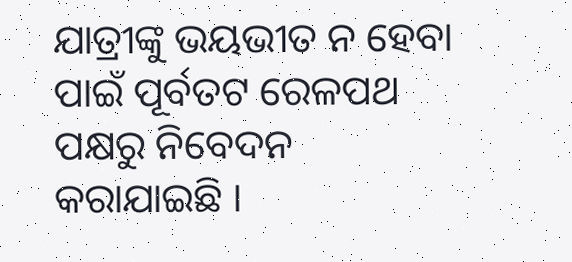ଯାତ୍ରୀଙ୍କୁ ଭୟଭୀତ ନ ହେବା ପାଇଁ ପୂର୍ବତଟ ରେଳପଥ ପକ୍ଷରୁ ନିବେଦନ କରାଯାଇଛି ।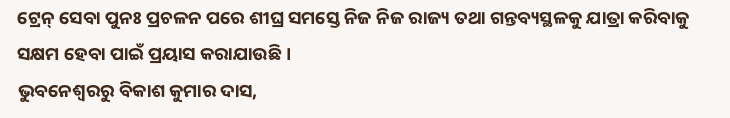ଟ୍ରେନ୍ ସେବା ପୁନଃ ପ୍ରଚଳନ ପରେ ଶୀଘ୍ର ସମସ୍ତେ ନିଜ ନିଜ ରାଜ୍ୟ ତଥା ଗନ୍ତବ୍ୟସ୍ଥଳକୁ ଯାତ୍ରା କରିବାକୁ ସକ୍ଷମ ହେବା ପାଇଁ ପ୍ରୟାସ କରାଯାଉଛି ।
ଭୁବନେଶ୍ବରରୁ ବିକାଶ କୁମାର ଦାସ,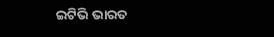ଇଟିଭି ଭାରତ